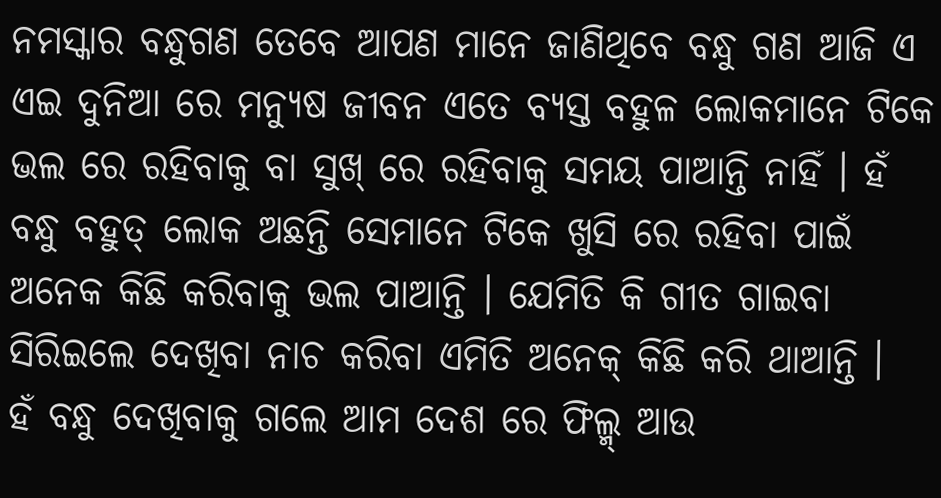ନମସ୍କାର ବନ୍ଧୁଗଣ ତେବେ ଆପଣ ମାନେ ଜାଣିଥିବେ ବନ୍ଧୁ ଗଣ ଆଜି ଏ ଏଇ ଦୁନିଆ ରେ ମନ୍ୟୁଷ ଜୀବନ ଏତେ ବ୍ୟସ୍ତ ବହୁଳ ଲୋକମାନେ ଟିକେ ଭଲ ରେ ରହିବାକୁ ବା ସୁଖ୍ ରେ ରହିବାକୁ ସମୟ ପାଆନ୍ତି ନାହିଁ । ହଁ ବନ୍ଧୁ ବହୁତ୍ ଲୋକ ଅଛନ୍ତି ସେମାନେ ଟିକେ ଖୁସି ରେ ରହିବା ପାଇଁ ଅନେକ କିଛି କରିବାକୁ ଭଲ ପାଆନ୍ତି । ଯେମିତି କି ଗୀତ ଗାଇବା ସିରିଇଲେ ଦେଖିବା ନାଚ କରିବା ଏମିତି ଅନେକ୍ କିଛି କରି ଥାଆନ୍ତି ।
ହଁ ବନ୍ଧୁ ଦେଖିବାକୁ ଗଲେ ଆମ ଦେଶ ରେ ଫିଲ୍ମ୍ ଆଉ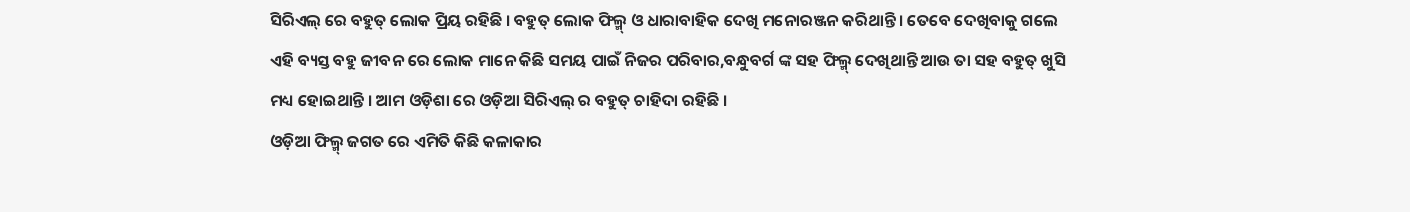ସିରିଏଲ୍ ରେ ବହୁତ୍ ଲୋକ ପ୍ରିୟ ରହିଛି । ବହୁତ୍ ଲୋକ ଫିଲ୍ମ୍ ଓ ଧାରାବାହିକ ଦେଖି ମନୋରଞ୍ଜନ କରିଥାନ୍ତି । ତେବେ ଦେଖିବାକୁ ଗଲେ ଏହି ବ୍ୟସ୍ତ ବହୁ ଜୀବନ ରେ ଲୋକ ମାନେ କିଛି ସମୟ ପାଇଁ ନିଜର ପରିବାର,ବନ୍ଧୁବର୍ଗ ଙ୍କ ସହ ଫିଲ୍ମ୍ ଦେଖିଥାନ୍ତି ଆଉ ତା ସହ ବହୁତ୍ ଖୁସି ମଧ୍ୟ ହୋଇଥାନ୍ତି । ଆମ ଓଡ଼ିଶା ରେ ଓଡ଼ିଆ ସିରିଏଲ୍ ର ବହୁତ୍ ଚାହିଦା ରହିଛି ।
ଓଡ଼ିଆ ଫିଲ୍ମ୍ ଜଗତ ରେ ଏମିତି କିଛି କଳାକାର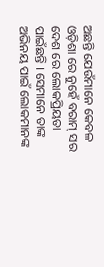ଅଛନ୍ତି ଯେଉଁମାନେ କେବଳ ଓଡ଼ିଶା ରେ ନୁହେଁ ବରାମ୍ ସର ଦେଶ ରେ ଲୋକପ୍ରିୟତା ପାଇଁଛନ୍ତି । ସେମାନେ ତାଙ୍କ ଅଭିନୟ ପାଇଁ ଲୋକମାନଙ୍କ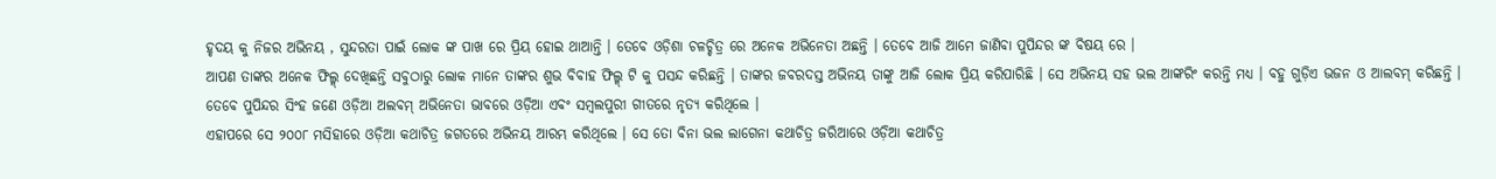ହୃଦୟ କୁ ନିଜର ଅଭିନୟ , ସୁନ୍ଦରତା ପାଇଁ ଲୋକ ଙ୍କ ପାଖ ରେ ପ୍ରିୟ ହୋଇ ଥାଆନ୍ତି । ତେବେ ଓଡ଼ିଶା ଚଳଚ୍ଚିତ୍ର ରେ ଅନେକ ଅଭିନେତା ଅଛନ୍ତି । ତେବେ ଆଜି ଆମେ ଜାଣିବା ପୁପିନ୍ଦର ଙ୍କ ବିଷୟ ରେ ।
ଆପଣ ତାଙ୍କର ଅନେକ ଫିଲ୍ମ୍ ଦେଖିଛନ୍ତି ସବୁଠାରୁ ଲୋକ ମାନେ ତାଙ୍କର ଶୁଭ ବିବାହ ଫିଲ୍ମ୍ ଟି କୁ ପସନ୍ଦ କରିଛନ୍ତି । ତାଙ୍କର ଜବରଦସ୍ତ ଅଭିନୟ ତାଙ୍କୁ ଆଜି ଲୋକ ପ୍ରିୟ କରିପାରିଛି । ସେ ଅଭିନୟ ସହ ଭଲ ଆଙ୍କରିଂ କରନ୍ତି ମଧ୍ୟ । ବହୁ ଗୁଡ଼ିଏ ଭଜନ ଓ ଆଲବମ୍ କରିଛନ୍ତି । ତେବେ ପୁପିନ୍ଦର ସିଂହ ଜଣେ ଓଡ଼ିଆ ଅଲବମ୍ ଅଭିନେତା ଭାବରେ ଓଡ଼ିଆ ଏବଂ ସମ୍ବଲପୁରୀ ଗୀତରେ ନୃତ୍ୟ କରିଥିଲେ ।
ଏହାପରେ ସେ ୨୦୦୮ ମସିହାରେ ଓଡ଼ିଆ କଥାଚିତ୍ର ଜଗତରେ ଅଭିନୟ ଆରମ୍ଭ କରିଥିଲେ । ସେ ତୋ ବିନା ଭଲ ଲାଗେନା କଥାଚିତ୍ର ଜରିଆରେ ଓଡ଼ିଆ କଥାଚିତ୍ର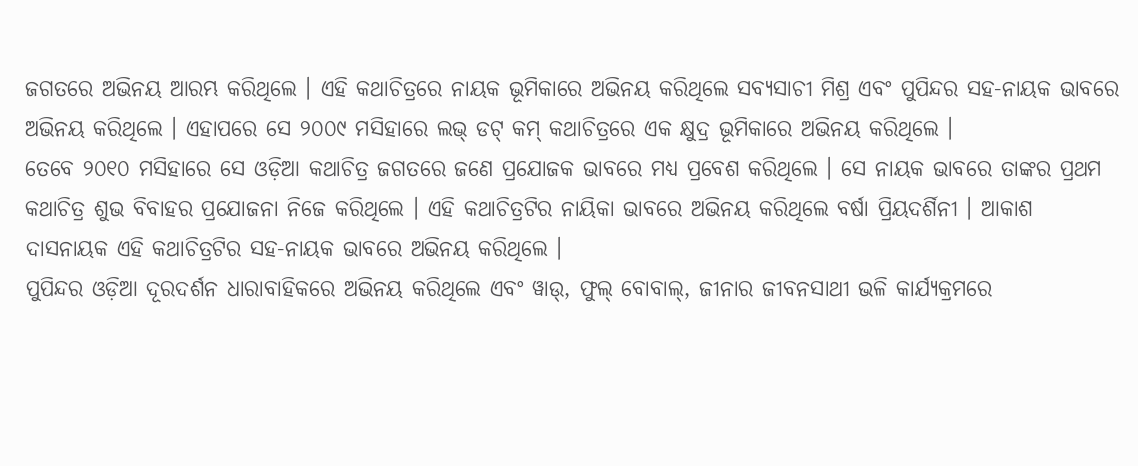ଜଗତରେ ଅଭିନୟ ଆରମ୍ଭ କରିଥିଲେ । ଏହି କଥାଚିତ୍ରରେ ନାୟକ ଭୂମିକାରେ ଅଭିନୟ କରିଥିଲେ ସବ୍ୟସାଚୀ ମିଶ୍ର ଏବଂ ପୁପିନ୍ଦର ସହ-ନାୟକ ଭାବରେ ଅଭିନୟ କରିଥିଲେ । ଏହାପରେ ସେ ୨୦୦୯ ମସିହାରେ ଲଭ୍ ଡଟ୍ କମ୍ କଥାଚିତ୍ରରେ ଏକ କ୍ଷୁଦ୍ର ଭୂମିକାରେ ଅଭିନୟ କରିଥିଲେ ।
ତେବେ ୨୦୧୦ ମସିହାରେ ସେ ଓଡ଼ିଆ କଥାଚିତ୍ର ଜଗତରେ ଜଣେ ପ୍ରଯୋଜକ ଭାବରେ ମଧ୍ୟ ପ୍ରବେଶ କରିଥିଲେ । ସେ ନାୟକ ଭାବରେ ତାଙ୍କର ପ୍ରଥମ କଥାଚିତ୍ର ଶୁଭ ବିବାହର ପ୍ରଯୋଜନା ନିଜେ କରିଥିଲେ । ଏହି କଥାଚିତ୍ରଟିର ନାୟିକା ଭାବରେ ଅଭିନୟ କରିଥିଲେ ବର୍ଷା ପ୍ରିୟଦର୍ଶିନୀ । ଆକାଶ ଦାସନାୟକ ଏହି କଥାଚିତ୍ରଟିର ସହ-ନାୟକ ଭାବରେ ଅଭିନୟ କରିଥିଲେ ।
ପୁପିନ୍ଦର ଓଡ଼ିଆ ଦୂରଦର୍ଶନ ଧାରାବାହିକରେ ଅଭିନୟ କରିଥିଲେ ଏବଂ ୱାଉ୍, ଫୁଲ୍ ବୋବାଲ୍, ଜୀନାର ଜୀବନସାଥୀ ଭଳି କାର୍ଯ୍ୟକ୍ରମରେ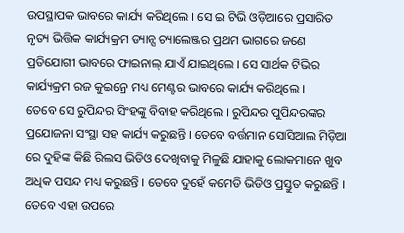ଉପସ୍ଥାପକ ଭାବରେ କାର୍ଯ୍ୟ କରିଥିଲେ । ସେ ଇ ଟିଭି ଓଡ଼ିଆରେ ପ୍ରସାରିତ ନୃତ୍ୟ ଭିତ୍ତିକ କାର୍ଯ୍ୟକ୍ରମ ଡ୍ୟାନ୍ସ ଚ୍ୟାଲେଞ୍ଜର ପ୍ରଥମ ଭାଗରେ ଜଣେ ପ୍ରତିଯୋଗୀ ଭାବରେ ଫାଇନାଲ୍ ଯାଏଁ ଯାଇଥିଲେ । ସେ ସାର୍ଥକ ଟିଭିର କାର୍ଯ୍ୟକ୍ରମ ରଜ କୁଇନ୍ରେ ମଧ୍ୟ ମେଣ୍ଟର ଭାବରେ କାର୍ଯ୍ୟ କରିଥିଲେ ।
ତେବେ ସେ ରୁପିନ୍ଦର ସିଂହଙ୍କୁ ବିବାହ କରିଥିଲେ । ରୁପିନ୍ଦର ପୁପିନ୍ଦରଙ୍କର ପ୍ରଯୋଜନା ସଂସ୍ଥା ସହ କାର୍ଯ୍ୟ କରୁଛନ୍ତି । ତେବେ ବର୍ତ୍ତମାନ ସୋସିଆଲ ମିଡ଼ିଆ ରେ ଦୁହିଙ୍କ କିଛି ରିଲସ ଭିଡିଓ ଦେଖିବାକୁ ମିଳୁଛି ଯାହାକୁ ଲୋକମାନେ ଖୁବ ଅଧିକ ପସନ୍ଦ ମଧ୍ୟ କରୁଛନ୍ତି । ତେବେ ଦୁହେଁ କମେଡି ଭିଡିଓ ପ୍ରସ୍ତୁତ କରୁଛନ୍ତି । ତେବେ ଏହା ଉପରେ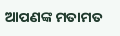ଆପଣଙ୍କ ମତାମତ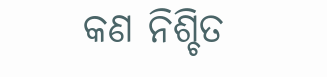କଣ ନିଶ୍ଚିତ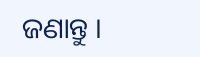ଜଣାନ୍ତୁ ।